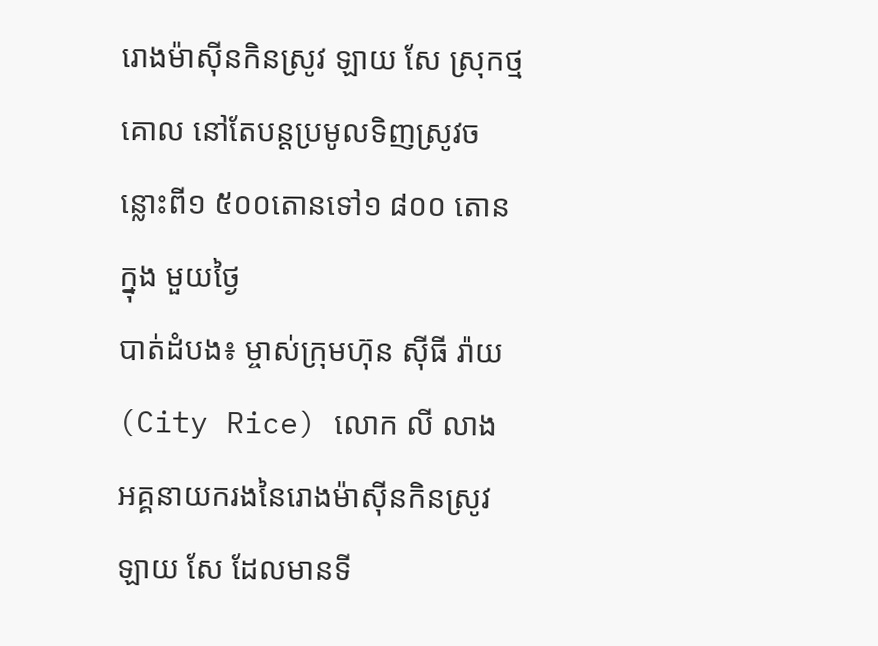រោងម៉ាស៊ីនកិនស្រូវ ឡាយ សែ ស្រុកថ្មគោល នៅតែបន្តប្រមូលទិញស្រូវចន្លោះពី១ ៥០០តោនទៅ១ ៨០០ តោនក្នុង មួយថ្ងៃ
បាត់ដំបង៖ ម្ចាស់ក្រុមហ៊ុន ស៊ីធី រ៉ាយ(City Rice) លោក លី លាង អគ្គនាយករងនៃរោងម៉ាស៊ីនកិនស្រូវ ឡាយ សែ ដែលមានទី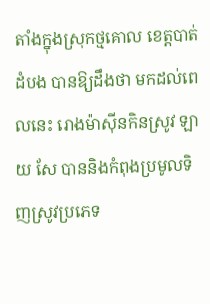តាំងក្នុងស្រុកថ្មគោល ខេត្តបាត់ដំបង បានឱ្យដឹងថា មកដល់ពេលនេះ រោងម៉ាស៊ីនកិនស្រូវ ឡាយ សែ បាននិងកំពុងប្រមូលទិញស្រូវប្រភេទ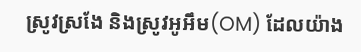ស្រូវស្រងែ និងស្រូវអូអឹម(OM) ដែលយ៉ាង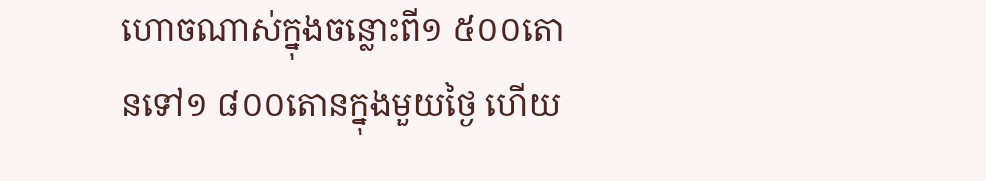ហោចណាស់ក្នុងចន្លោះពី១ ៥០០តោនទៅ១ ៨០០តោនក្នុងមួយថ្ងៃ ហើយ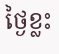ថ្ងៃខ្លះ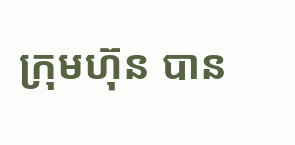ក្រុមហ៊ុន បាន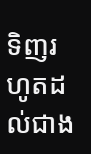ទិញរហូតដល់ជាង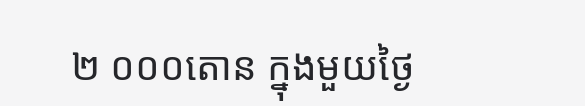២ ០០០តោន ក្នុងមួយថ្ងៃ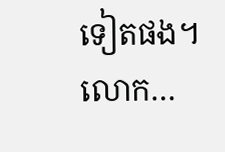ទៀតផង។ លោក…